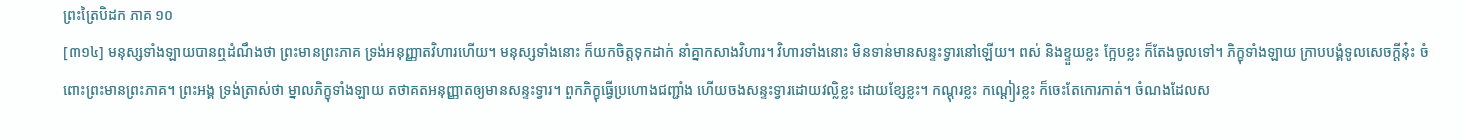ព្រះត្រៃបិដក ភាគ ១០
[៣១៤] មនុស្សទាំងឡាយបានឮដំណឹងថា ព្រះមានព្រះភាគ ទ្រង់អនុញ្ញាតវិហារហើយ។ មនុស្សទាំងនោះ ក៏យកចិត្តទុកដាក់ នាំគ្នាកសាងវិហារ។ វិហារទាំងនោះ មិនទាន់មានសន្ទះទ្វារនៅឡើយ។ ពស់ និងខ្ទួយខ្លះ ក្អែបខ្លះ ក៏តែងចូលទៅ។ ភិក្ខុទាំងឡាយ ក្រាបបង្គំទូលសេចក្តីនុ៎ះ ចំពោះព្រះមានព្រះភាគ។ ព្រះអង្គ ទ្រង់ត្រាស់ថា ម្នាលភិក្ខុទាំងឡាយ តថាគតអនុញ្ញាតឲ្យមានសន្ទះទ្វារ។ ពួកភិក្ខុធ្វើប្រហោងជញ្ជាំង ហើយចងសន្ទះទ្វារដោយវល្លិខ្លះ ដោយខ្សែខ្លះ។ កណ្តុរខ្លះ កណ្តៀរខ្លះ ក៏ចេះតែកោរកាត់។ ចំណងដែលស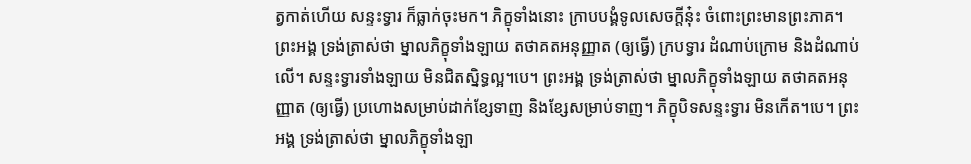ត្វកាត់ហើយ សន្ទះទ្វារ ក៏ធ្លាក់ចុះមក។ ភិក្ខុទាំងនោះ ក្រាបបង្គំទូលសេចក្តីនុ៎ះ ចំពោះព្រះមានព្រះភាគ។ ព្រះអង្គ ទ្រង់ត្រាស់ថា ម្នាលភិក្ខុទាំងឡាយ តថាគតអនុញ្ញាត (ឲ្យធ្វើ) ក្របទ្វារ ដំណាប់ក្រោម និងដំណាប់លើ។ សន្ទះទ្វារទាំងឡាយ មិនជិតស្និទ្ធល្អ។បេ។ ព្រះអង្គ ទ្រង់ត្រាស់ថា ម្នាលភិក្ខុទាំងឡាយ តថាគតអនុញ្ញាត (ឲ្យធ្វើ) ប្រហោងសម្រាប់ដាក់ខ្សែទាញ និងខ្សែសម្រាប់ទាញ។ ភិក្ខុបិទសន្ទះទ្វារ មិនកើត។បេ។ ព្រះអង្គ ទ្រង់ត្រាស់ថា ម្នាលភិក្ខុទាំងឡា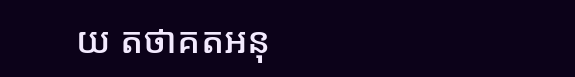យ តថាគតអនុ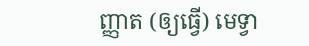ញ្ញាត (ឲ្យធ្វើ) មេទ្វា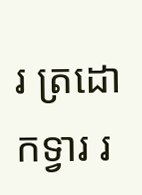រ ត្រដោកទ្វារ រ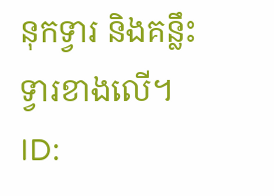នុកទ្វារ និងគន្លឹះទ្វារខាងលើ។
ID: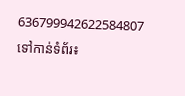636799942622584807
ទៅកាន់ទំព័រ៖